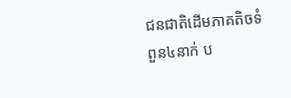ជនជាតិដើមភាគតិចទំពួន៤នាក់ ប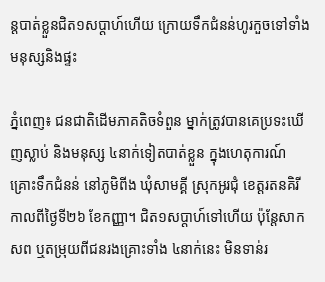ន្តបាត់ខ្លួនជិត១សប្តាហ៍ហើយ ក្រោយទឹកជំនន់ហូរកួចទៅទាំងមនុស្សនិងផ្ទះ

ភ្នំពេញ៖ ជនជាតិដើមភាគតិចទំពួន ម្នាក់ត្រូវបានគេប្រទះឃើញស្លាប់ និងមនុស្ស ៤នាក់ទៀតបាត់ខ្លួន ក្នុងហេតុការណ៍គ្រោះទឹកជំនន់ នៅភូមិពីង ឃុំសាមគ្គី ស្រុកអូរជុំ ខេត្តរតនគិរី កាលពីថ្ងៃទី២៦ ខែកញ្ញា។ ជិត១សប្ដាហ៍ទៅហើយ ប៉ុន្តែសាកសព ឬតម្រុយពីជនរងគ្រោះទាំង ៤នាក់នេះ មិនទាន់រ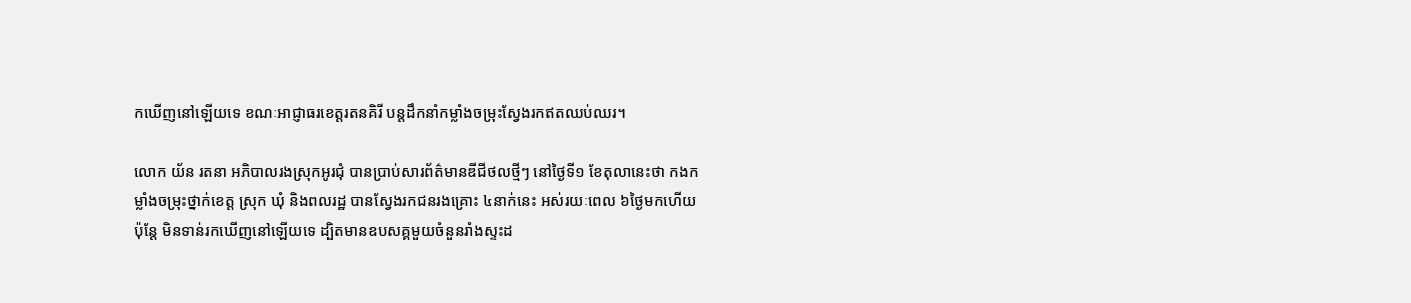កឃើញនៅឡើយទេ ខណៈអាជ្ញាធរខេត្តរតនគិរី បន្តដឹកនាំកម្លាំងចម្រុះស្វែងរកឥតឈប់ឈរ។

លោក យ័ន រតនា អភិបាលរងស្រុកអូរជុំ បានប្រាប់សារព័ត៌មានឌីជីថលថ្មីៗ នៅថ្ងៃទី១ ខែតុលានេះថា កងកម្លាំងចម្រុះថ្នាក់ខេត្ត ស្រុក ឃុំ និងពលរដ្ឋ បានស្វែងរកជនរងគ្រោះ ៤នាក់នេះ អស់រយៈពេល ៦ថ្ងៃមកហើយ ប៉ុន្តែ មិនទាន់រកឃើញនៅឡើយទេ ដ្បិតមានឧបសគ្គមួយចំនួនរាំងស្ទះដ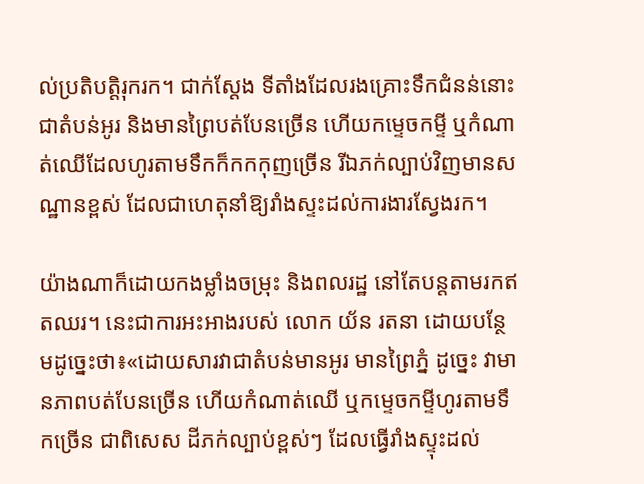ល់ប្រតិបត្តិរុករក។ ជាក់ស្ដែង ទីតាំងដែលរងគ្រោះទឹកជំនន់នោះ ជាតំបន់អូរ និងមានព្រៃបត់បែនច្រើន ហើយកម្ទេចកម្ទី ឬកំណាត់ឈើដែលហូរតាមទឹកក៏កកកុញច្រើន រីឯភក់ល្បាប់វិញមានសណ្ឋានខ្ពស់ ដែលជាហេតុនាំឱ្យរាំងស្ទះដល់ការងារស្វែងរក។

យ៉ាងណាក៏ដោយកងម្លាំងចម្រុះ និងពលរដ្ឋ នៅតែបន្តតាមរកឥតឈរ។ នេះជាការអះអាងរបស់ លោក យ័ន រតនា ដោយបន្ថែមដូច្នេះថា៖«ដោយសារវាជាតំបន់មានអូរ មានព្រៃភ្នំ ដូច្នេះ វាមានភាពបត់បែនច្រើន ហើយកំណាត់ឈើ ឬកម្ទេចកម្ទីហូរតាមទឹកច្រើន ជាពិសេស ដីភក់ល្បាប់ខ្ពស់ៗ ដែលធ្វើរាំងស្ទុះដល់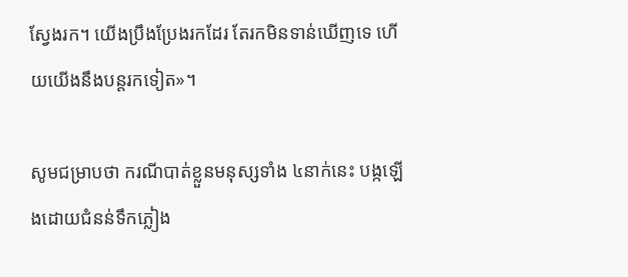ស្វែងរក។ យើងប្រឹងប្រែងរកដែរ តែរកមិនទាន់ឃើញទេ ហើយយើងនឹងបន្តរកទៀត»។

សូមជម្រាបថា ករណីបាត់ខ្លួនមនុស្សទាំង ៤នាក់នេះ បង្កឡើងដោយជំនន់ទឹកភ្លៀង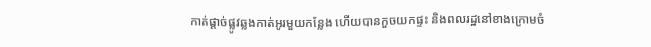កាត់ផ្តាច់ផ្លូវឆ្លងកាត់អូរមួយកន្លែង ហើយបានកួចយកផ្ទះ និងពលរដ្ឋនៅខាងក្រោមចំ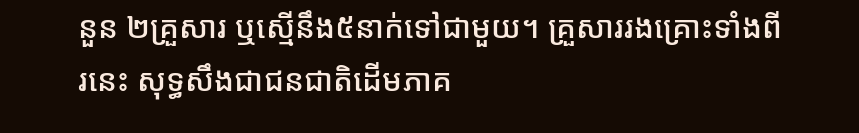នួន ២គ្រួសារ ឬស្មើនឹង៥នាក់ទៅជាមួយ។ គ្រួសាររងគ្រោះទាំងពីរនេះ សុទ្ធសឹងជាជនជាតិដើមភាគ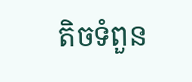តិចទំពួន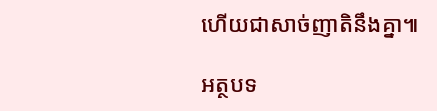ហើយជាសាច់ញាតិនឹងគ្នា៕

អត្ថបទ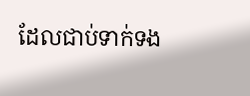ដែលជាប់ទាក់ទង